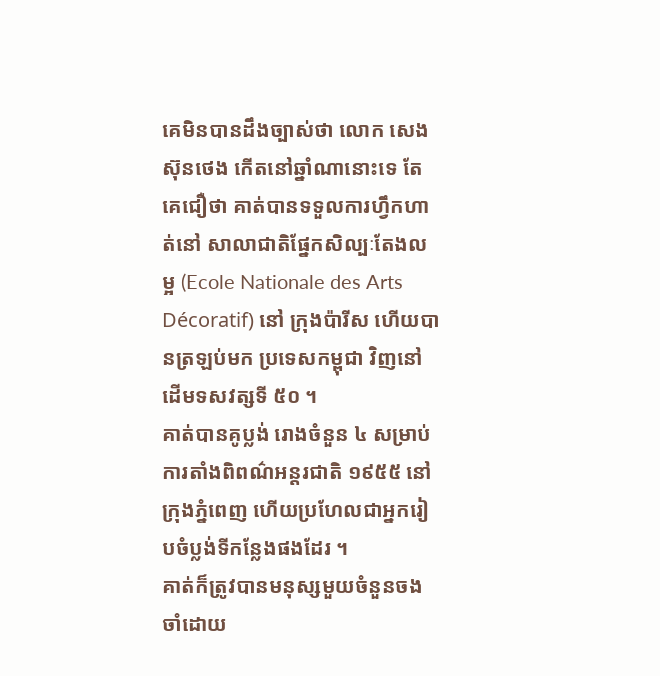គេមិនបានដឹងច្បាស់ថា លោក សេង ស៊ុនថេង កើតនៅឆ្នាំណានោះទេ តែគេជឿថា គាត់បានទទួលការហ្វឹកហាត់នៅ សាលាជាតិផ្នែកសិល្បៈតែងលម្អ (Ecole Nationale des Arts Décoratif) នៅ ក្រុងប៉ារីស ហើយបានត្រឡប់មក ប្រទេសកម្ពុជា វិញនៅដើមទសវត្សទី ៥០ ។
គាត់បានគូប្លង់ រោងចំនួន ៤ សម្រាប់ការតាំងពិពណ៌អន្តរជាតិ ១៩៥៥ នៅ ក្រុងភ្នំពេញ ហើយប្រហែលជាអ្នករៀបចំប្លង់ទីកន្លែងផងដែរ ។
គាត់ក៏ត្រូវបានមនុស្សមួយចំនួនចងចាំដោយ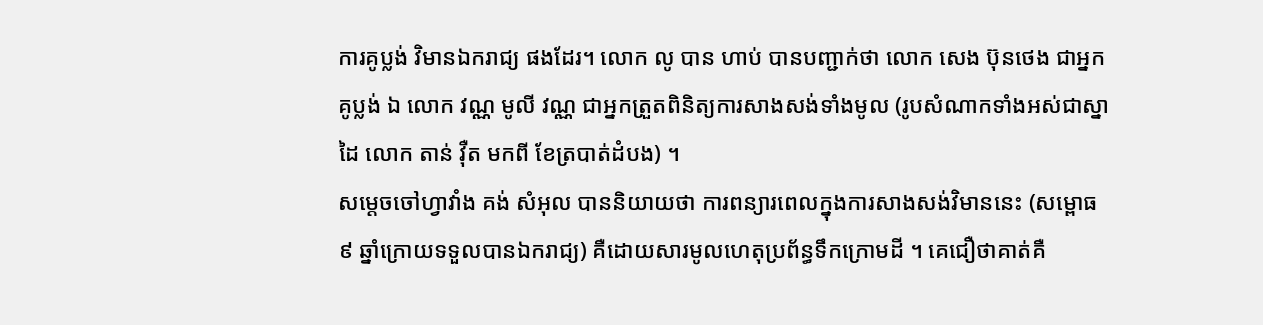ការគូប្លង់ វិមានឯករាជ្យ ផងដែរ។ លោក លូ បាន ហាប់ បានបញ្ជាក់ថា លោក សេង ប៊ុនថេង ជាអ្នកគូប្លង់ ឯ លោក វណ្ណ មូលី វណ្ណ ជាអ្នកត្រួតពិនិត្យការសាងសង់ទាំងមូល (រូបសំណាកទាំងអស់ជាស្នាដៃ លោក តាន់ វ៉ឺត មកពី ខែត្របាត់ដំបង) ។
សម្ដេចចៅហ្វាវាំង គង់ សំអុល បាននិយាយថា ការពន្យារពេលក្នុងការសាងសង់វិមាននេះ (សម្ពោធ ៩ ឆ្នាំក្រោយទទួលបានឯករាជ្យ) គឺដោយសារមូលហេតុប្រព័ន្ធទឹកក្រោមដី ។ គេជឿថាគាត់គឺ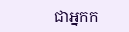ជាអ្នកក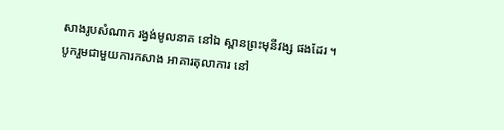សាងរូបសំណាក រង្វង់មូលនាគ នៅឯ ស្ពានព្រះមុនីវង្ស ផងដែរ ។
បូករួមជាមួយការកសាង អាគារតុលាការ នៅ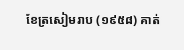ខែត្រសៀមរាប (១៩៥៨) គាត់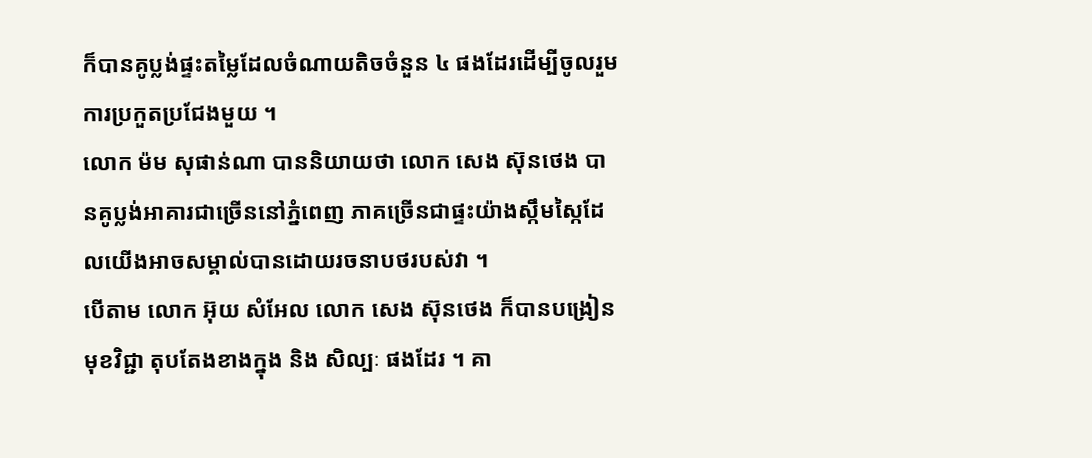ក៏បានគូប្លង់ផ្ទះតម្លៃដែលចំណាយតិចចំនួន ៤ ផងដែរដើម្បីចូលរួមការប្រកួតប្រជែងមួយ ។
លោក ម៉ម សុផាន់ណា បាននិយាយថា លោក សេង ស៊ុនថេង បានគូប្លង់អាគារជាច្រើននៅភ្នំពេញ ភាគច្រើនជាផ្ទះយ៉ាងស្កឹមស្កៃដែលយើងអាចសម្គាល់បានដោយរចនាបថរបស់វា ។
បើតាម លោក អ៊ុយ សំអែល លោក សេង ស៊ុនថេង ក៏បានបង្រៀនមុខវិជ្ជា តុបតែងខាងក្នុង និង សិល្បៈ ផងដែរ ។ គា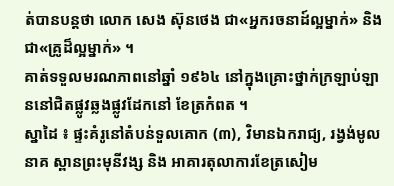ត់បានបន្តថា លោក សេង ស៊ុនថេង ជា«អ្នករចនាដ៍ល្អម្នាក់» និង ជា«គ្រូដ៏ល្អម្នាក់» ។
គាត់ទទួលមរណភាពនៅឆ្នាំ ១៩៦៤ នៅក្នុងគ្រោះថ្នាក់ក្រឡាប់ឡាននៅជិតផ្លូវឆ្លងផ្លូវដែកនៅ ខែត្រកំពត ។
ស្នាដៃ ៖ ផ្ទះគំរូនៅតំបន់ទួលគោក (៣), វិមានឯករាជ្យ, រង្វង់មូលនាគ ស្ពានព្រះមុនីវង្ស និង អាគារតុលាការខែត្រសៀម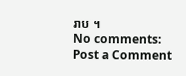រាប ។
No comments:
Post a Comment